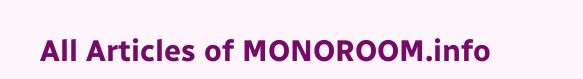All Articles of MONOROOM.info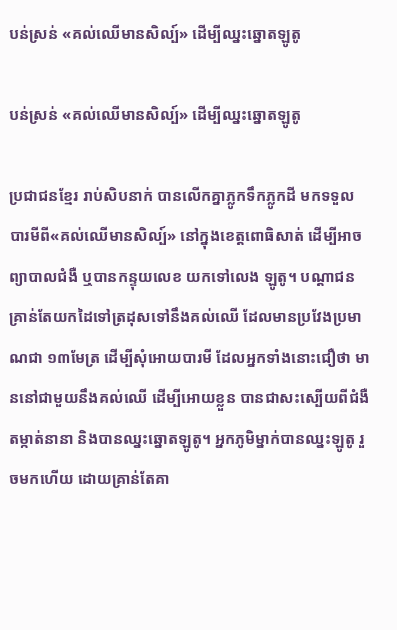បន់ស្រន់ «គល់ឈើមានសិល្ប៍» ដើម្បីឈ្នះឆ្នោតឡូតូ

បន់ស្រន់ «គល់ឈើមានសិល្ប៍» ដើម្បីឈ្នះឆ្នោតឡូតូ

ប្រជាជនខ្មែរ រាប់សិបនាក់ បានលើកគ្នាភ្លូកទឹកភ្លូកដី មកទទួល បារមីពី«គល់ឈើមានសិល្ប៍» នៅក្នុងខេត្តពោធិសាត់ ដើម្បីអាចព្យាបាលជំងឺ ឬបានកន្ទុយលេខ យកទៅលេង ឡូតូ។ បណ្ដាជនគ្រាន់តែយកដៃទៅត្រដុសទៅនឹងគល់ឈើ ដែលមានប្រវែងប្រមាណជា ១៣មែត្រ ដើម្បីសុំអោយបារមី ដែលអ្នកទាំងនោះជឿថា មាននៅជាមួយនឹងគល់ឈើ ដើម្បីអោយខ្លួន បានជាសះស្បើយពីជំងឺតម្កាត់នានា និងបានឈ្នះឆ្នោតឡូតូ។ អ្នកភូមិម្នាក់បានឈ្នះឡូតូ រួចមកហើយ ដោយគ្រាន់តែគា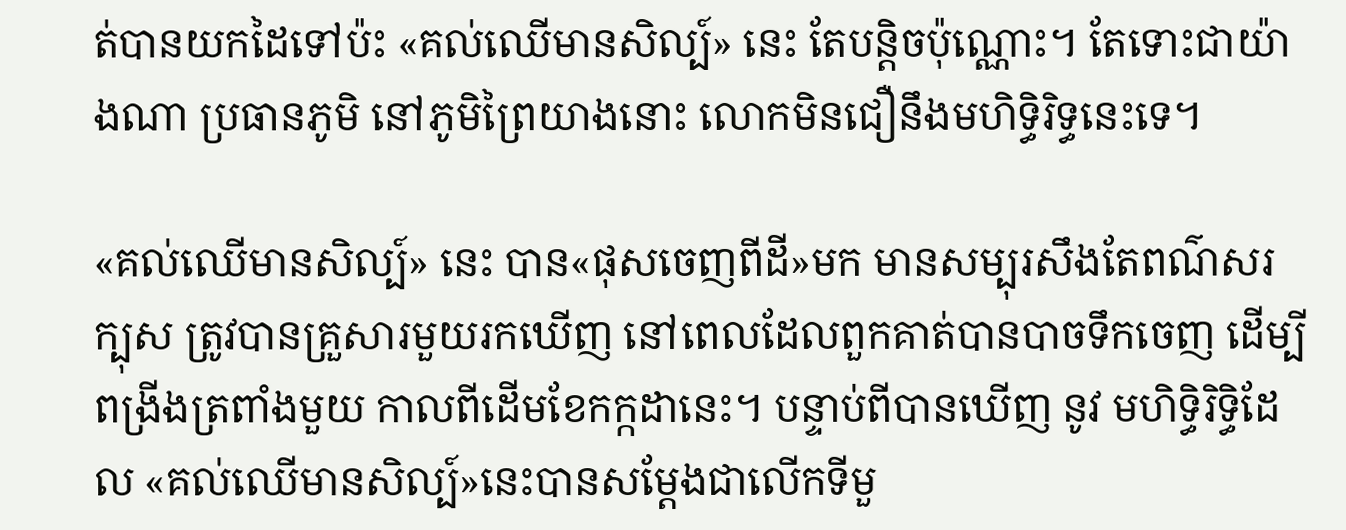ត់បានយកដៃទៅប៉ះ «គល់ឈើមានសិល្ប៍» នេះ តែបន្តិចប៉ុណ្ណោះ។ តែទោះជាយ៉ាងណា ប្រធានភូមិ នៅភូមិព្រៃយាងនោះ លោកមិនជឿនឹងមហិទ្ធិរិទ្ធនេះទេ។

«គល់ឈើមានសិល្ប៍» នេះ បាន«ផុសចេញពីដី»មក មានសម្បុរសឹងតែពណ៌សរក្បុស ត្រូវបានគ្រួសារមួយរកឃើញ នៅពេលដែលពួកគាត់បានបាចទឹកចេញ ដើម្បីពង្រីងត្រពាំងមួយ កាលពីដើមខែកក្កដានេះ។ បន្ទាប់ពីបានឃើញ នូវ មហិទ្ធិរិទ្ធិដែល «គល់ឈើមានសិល្ប៍»នេះបានសម្ដែងជាលើកទីមួ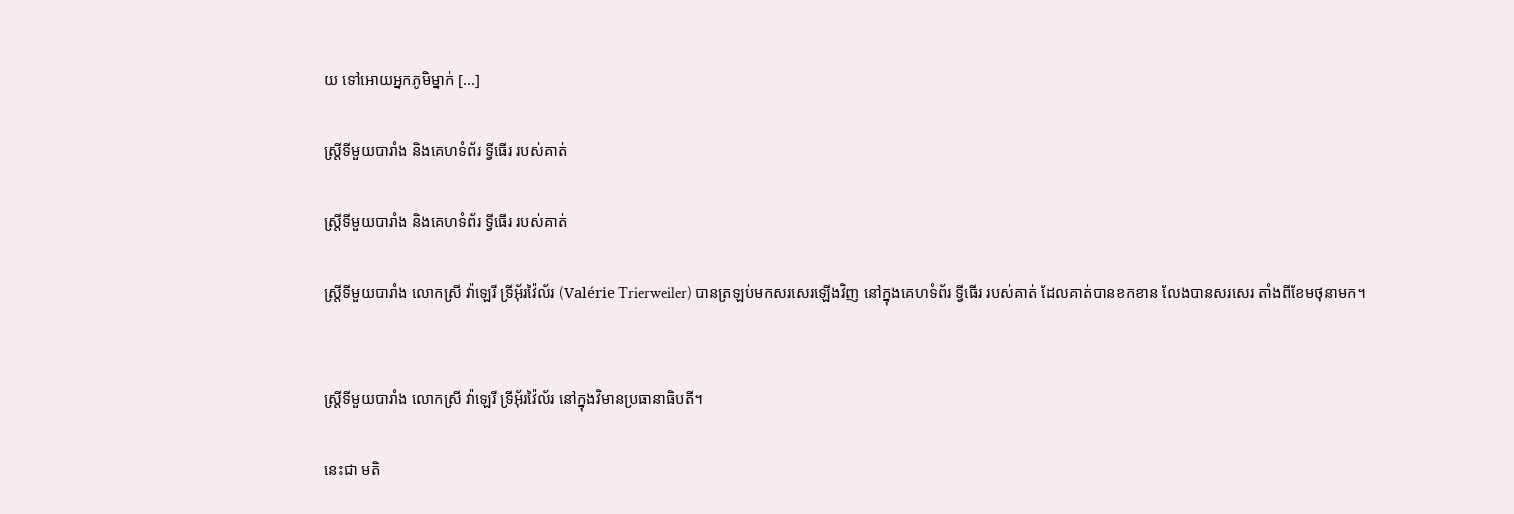យ ទៅអោយអ្នកភូមិម្នាក់ [...]

ស្រ្តីទីមួយបារាំង និងគេហទំព័រ ទ្វីធើរ របស់គាត់

ស្រ្តីទីមួយបារាំង និងគេហទំព័រ ទ្វីធើរ របស់គាត់

ស្រ្តីទីមួយបារាំង លោកស្រី វ៉ាឡេរី ទ្រីអ៊័រវ៉ៃល័រ (Valérie Trierweiler) បានត្រឡប់មកសរសេរឡើងវិញ នៅក្នុងគេហទំព័រ ទ្វីធើរ របស់គាត់ ដែលគាត់បានខកខាន លែងបានសរសេរ តាំងពីខែមថុនាមក។


ស្រ្តីទីមួយបារាំង លោកស្រី វ៉ាឡេរី ទ្រីអ៊័រវ៉ៃល័រ នៅក្នុងវិមានប្រធានាធិបតី។

នេះជា មតិ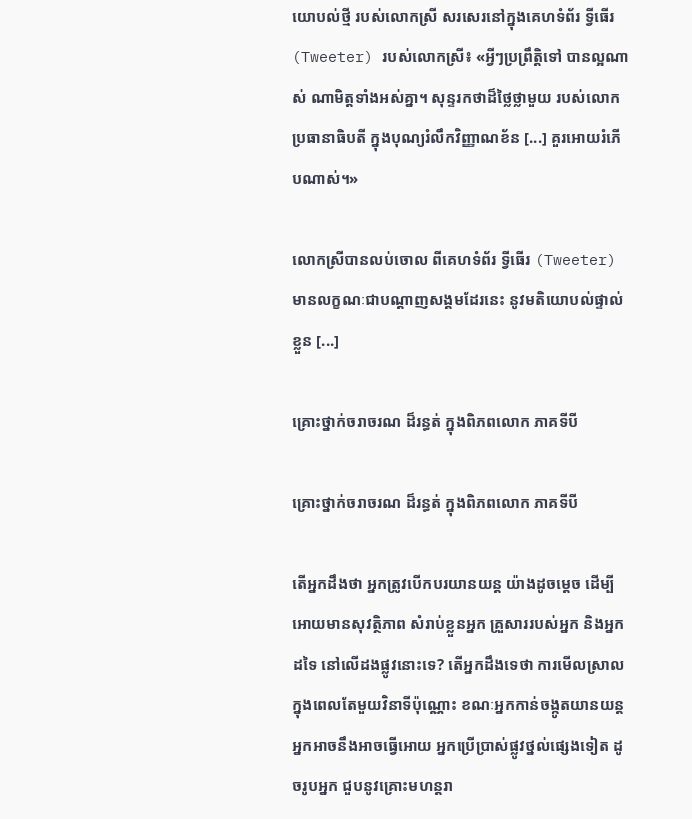យោបល់ថ្មី របស់លោកស្រី សរសេរនៅក្នុងគេហទំព័រ ទ្វីធើរ (Tweeter) របស់លោកស្រី៖ «អ្វីៗប្រព្រឹត្តិទៅ បានល្អណាស់ ណាមិត្តទាំងអស់គ្នា។ សុន្ទរកថាដ៏ថ្លៃថ្លាមួយ របស់លោកប្រធានាធិបតី ក្នុងបុណ្យរំលឹកវិញ្ញាណខ័ន [...] គួរអោយរំភើបណាស់។»

លោកស្រីបានលប់ចោល ពីគេហទំព័រ ទ្វីធើរ (Tweeter) មានលក្ខណៈជាបណ្ដាញសង្គមដែរនេះ នូវមតិយោបល់ផ្ទាល់ខ្លួន [...]

គ្រោះថ្នាក់ចរាចរណ ដ៏រន្ធត់ ក្នុងពិភពលោក ភាគទីបី

គ្រោះថ្នាក់ចរាចរណ ដ៏រន្ធត់ ក្នុងពិភពលោក ភាគទីបី

តើអ្នកដឹងថា អ្នកត្រូវបើកបរយានយន្ដ យ៉ាងដូចម្ដេច ដើម្បីអោយមានសុវត្ថិភាព សំរាប់ខ្លួនអ្នក គ្រួសាររបស់អ្នក និងអ្នកដទៃ នៅលើដងផ្លូវនោះទេ? តើអ្នកដឹងទេថា ការមើលស្រាល ក្នុងពេលតែមួយវិនាទីប៉ុណ្ណោះ ខណៈអ្នកកាន់ចង្កូតយានយន្ដ អ្នកអាចនឹងអាចធ្វើអោយ អ្នកប្រើប្រាស់ផ្លូវថ្នល់ផ្សេងទៀត ដូចរូបអ្នក ជួបនូវគ្រោះមហន្តរា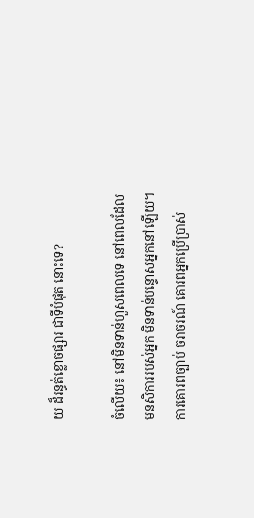យ ដ៏រន្ធត់ខ្លោចផ្សារ ជាទីបំផុត នោះទេ?

ចំលើយ៖ នៅមិនទាន់ហួសពេលទេ នៅពេលដែល មនសិការរបស់អ្នក មិនទាន់បន្ទោសអ្នកនៅឡើយ។ ការគោរពច្បាប់ ចរាចរណ៍ គោរពអ្នកប្រើប្រាស់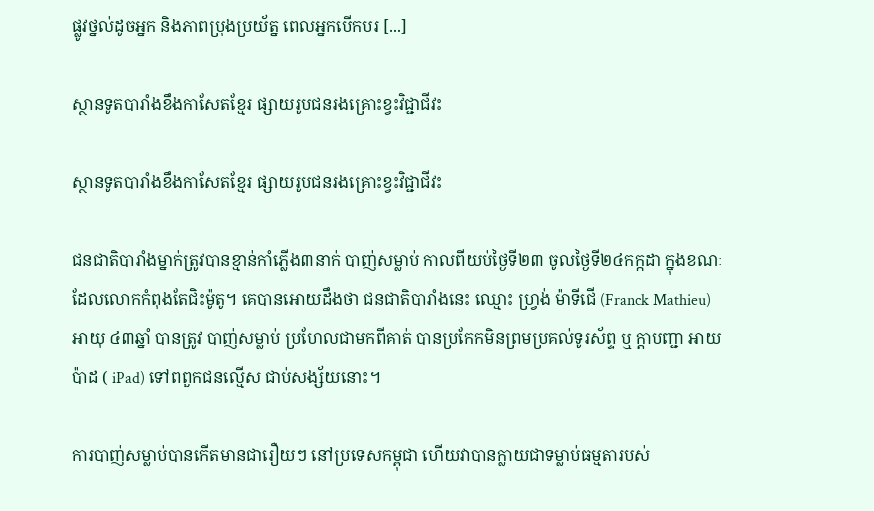ផ្លូវថ្នល់ដូចអ្នក និងភាពប្រុងប្រយ័ត្ន ពេលអ្នកបើកបរ [...]

ស្ថានទូតបារាំងខឹងកាសែតខ្មែរ ផ្សាយរូបជនរងគ្រោះខ្វះវិជ្ជាជីវះ

ស្ថានទូតបារាំងខឹងកាសែតខ្មែរ ផ្សាយរូបជនរងគ្រោះខ្វះវិជ្ជាជីវះ

ជនជាតិបារាំងម្នាក់ត្រូវបានខ្មាន់កាំភ្លើង៣នាក់ បាញ់សម្លាប់ កាលពីយប់ថ្ងៃទី២៣ ចូលថ្ងៃទី២៤កក្កដា ក្នុងខណៈដែលលោកកំពុងតែជិះម៉ូតូ។ គេបានអោយដឹងថា ជនជាតិបារាំងនេះ ឈ្មោះ ហ្រ្វង់ ម៉ាទីជើ (Franck Mathieu) អាយុ ៤៣ឆ្នាំ បានត្រូវ បាញ់សម្លាប់ ប្រហែលជាមកពីគាត់ បានប្រកែកមិនព្រមប្រគល់ទូរស័ព្ទ ឬ ក្ដាបញ្ជា អាយប៉ាដ ( iPad) ទៅពពួកជនល្មើស ជាប់សង្ស័យនោះ។

ការបាញ់សម្លាប់បានកើតមានជារឿយៗ នៅប្រទេសកម្ពុជា ហើយវាបានក្លាយជាទម្លាប់ធម្មតារបស់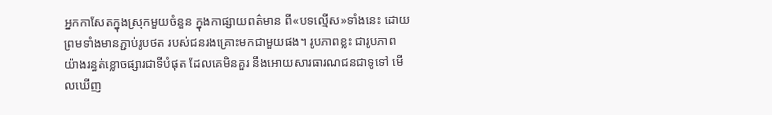អ្នកកាសែតក្នុងស្រុកមួយចំនួន ក្នុងកាផ្សាយពត៌មាន ពី«បទល្មើស»ទាំងនេះ ដោយព្រមទាំងមានភ្ជាប់រូបថត របស់ជនរងគ្រោះមកជាមួយផង។ រូបភាពខ្លះ ជារូបភាព យ៉ាងរន្ធត់ខ្លោចផ្សារជាទីបំផុត ដែលគេមិនគួរ នឹងអោយសារធារណជនជាទូទៅ មើលឃើញ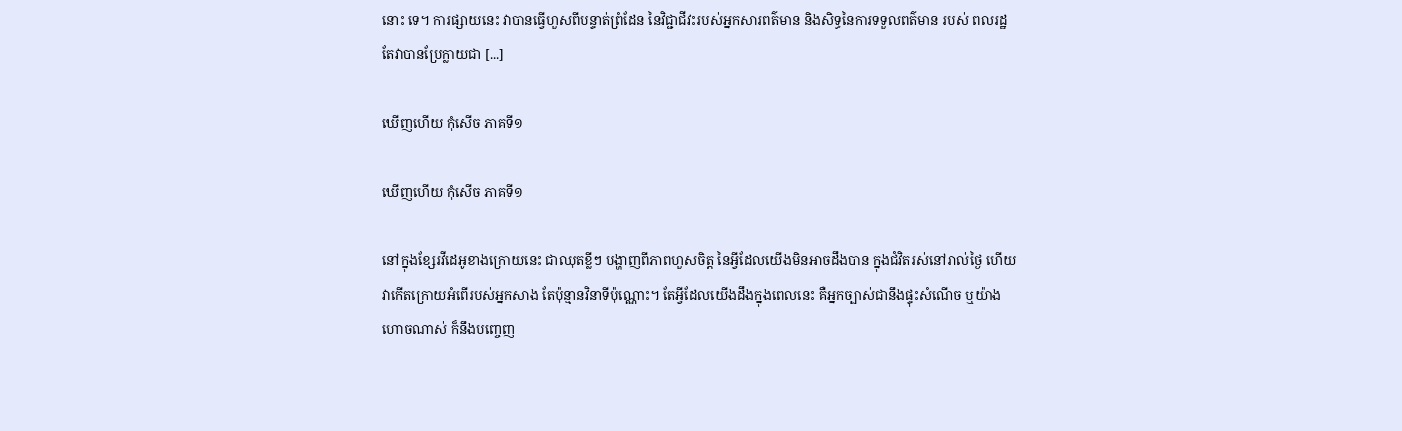នោះ ទេ។ ការផ្សាយនេះ វាបានធ្វើហួសពីបន្ទាត់ព្រំដែន នៃវិជ្ជាជីវះរបស់អ្នកសារពត៌មាន និងសិទ្ធនៃការទទួលពត៌មាន របស់ ពលរដ្ឋ តែវាបានប្រែក្លាយជា [...]

ឃើញហើយ កុំសើច ភាគទី១

ឃើញហើយ កុំសើច ភាគទី១

នៅក្នុងខ្សែរវីដេអូខាងក្រោយនេះ ជាឈុតខ្លីៗ បង្ហាញពីភាពហួសចិត្ត នៃអ្វីដែលយើងមិនអាចដឹងបាន ក្នុងជំវិតរស់នៅរាល់ថ្ងៃ ហើយវាកើតក្រោយអំពើរបស់អ្នកសាង តែប៉ុន្មានវិនាទីប៉ុណ្ណោះ។ តែអ្វីដែលយើងដឹងក្នុងពេលនេះ គឺអ្នកច្បាស់ជានឹងផ្ទុះសំណើច ឬយ៉ាងហោចណាស់ ក៏នឹងបញ្ចេញ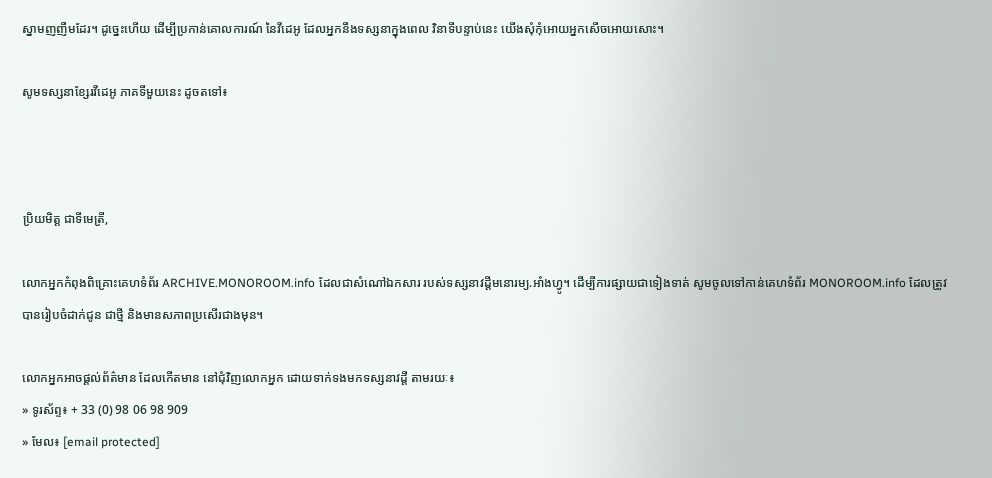ស្នាមញញឺមដែរ។ ដូច្នេះហើយ ដើម្បីប្រកាន់គោលការណ៍ នៃវីដេអូ ដែលអ្នកនឹងទស្សនាក្នុងពេល វិនាទីបន្ទាប់នេះ យើងសុំកុំអោយអ្នកសើចអោយសោះ។

សូមទស្សនាខ្សែរវីដេអូ ភាគទីមួយនេះ ដូចតទៅ៖



ប្រិយមិត្ត ជាទីមេត្រី,

លោកអ្នកកំពុងពិគ្រោះគេហទំព័រ ARCHIVE.MONOROOM.info ដែលជាសំណៅឯកសារ របស់ទស្សនាវដ្ដីមនោរម្យ.អាំងហ្វូ។ ដើម្បីការផ្សាយជាទៀងទាត់ សូមចូលទៅកាន់គេហទំព័រ MONOROOM.info ដែលត្រូវបានរៀបចំដាក់ជូន ជាថ្មី និងមានសភាពប្រសើរជាងមុន។

លោកអ្នកអាចផ្ដល់ព័ត៌មាន ដែលកើតមាន នៅជុំវិញលោកអ្នក ដោយទាក់ទងមកទស្សនាវដ្ដី តាមរយៈ៖
» ទូរស័ព្ទ៖ + 33 (0) 98 06 98 909
» មែល៖ [email protected]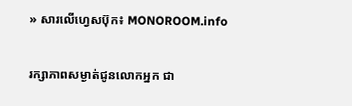» សារលើហ្វេសប៊ុក៖ MONOROOM.info

រក្សាភាពសម្ងាត់ជូនលោកអ្នក ជា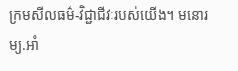ក្រមសីលធម៌-វិជ្ជាជីវៈរបស់យើង។ មនោរម្យ.អាំ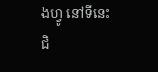ងហ្វូ នៅទីនេះ ជិ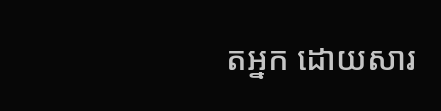តអ្នក ដោយសារ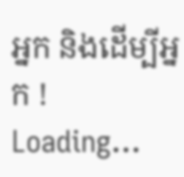អ្នក និងដើម្បីអ្នក !
Loading...